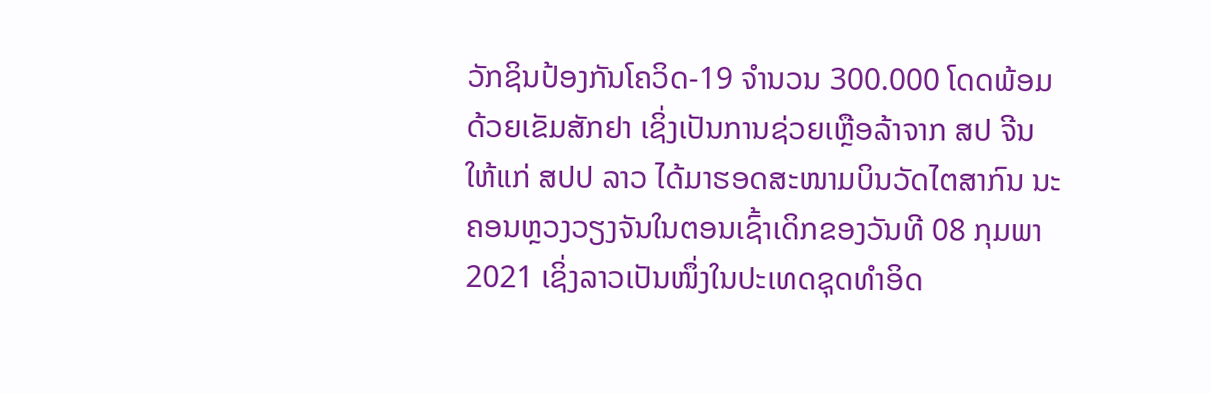ວັກຊິນປ້ອງກັນໂຄວິດ-19 ຈໍານວນ 300.000 ໂດດພ້ອມດ້ວຍເຂັມສັກຢາ ເຊິ່ງເປັນການຊ່ວຍເຫຼືອລ້າຈາກ ສປ ຈີນ ໃຫ້ແກ່ ສປປ ລາວ ໄດ້ມາຮອດສະໜາມບິນວັດໄຕສາກົນ ນະຄອນຫຼວງວຽງຈັນໃນຕອນເຊົ້າເດິກຂອງວັນທີ 08 ກຸມພາ 2021 ເຊິ່ງລາວເປັນໜຶ່ງໃນປະເທດຊຸດທໍາອິດ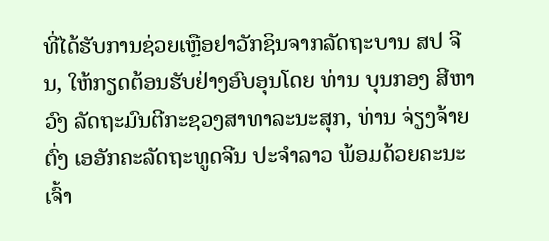ທີ່ໄດ້ຮັບການຊ່ວຍເຫຼືອຢາວັກຊິນຈາກລັດຖະບານ ສປ ຈີນ, ໃຫ້ກຽດຕ້ອນຮັບຢ່າງອົບອຸນໂດຍ ທ່ານ ບຸນກອງ ສີຫາວົງ ລັດຖະມົນຕີກະຊວງສາທາລະນະສຸກ, ທ່ານ ຈ່ຽງຈ້າຍຕົ່ງ ເອອັກຄະລັດຖະທູດຈີນ ປະຈໍາລາວ ພ້ອມດ້ວຍຄະນະເຈົ້າ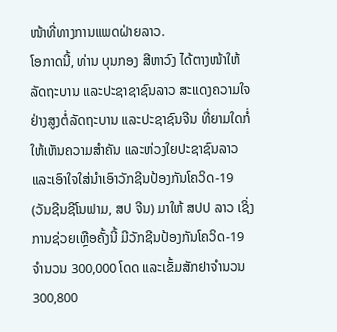ໜ້າທີ່ທາງການແພດຝ່າຍລາວ.
ໂອກາດນີ້, ທ່ານ ບຸນກອງ ສີຫາວົງ ໄດ້ຕາງໜ້າໃຫ້ລັດຖະບານ ແລະປະຊາຊາຊົນລາວ ສະແດງຄວາມໃຈຢ່າງສູງຕໍ່ລັດຖະບານ ແລະປະຊາຊົນຈີນ ທີ່ຍາມໃດກໍ່ໃຫ້ເຫັນຄວາມສໍາຄັນ ແລະຫ່ວງໃຍປະຊາຊົນລາວ ແລະເອົາໃຈໃສ່ນໍາເອົາວັກຊີນປ້ອງກັນໂຄວິດ-19 (ວັນຊີນຊີໂນຟາມ, ສປ ຈີນ) ມາໃຫ້ ສປປ ລາວ ເຊິ່ງການຊ່ວຍເຫຼືອຄັ້ງນີ້ ມີວັກຊີນປ້ອງກັນໂຄວິດ-19 ຈໍານວນ 300,000 ໂດດ ແລະເຂັ້ມສັກຢາຈໍານວນ 300,800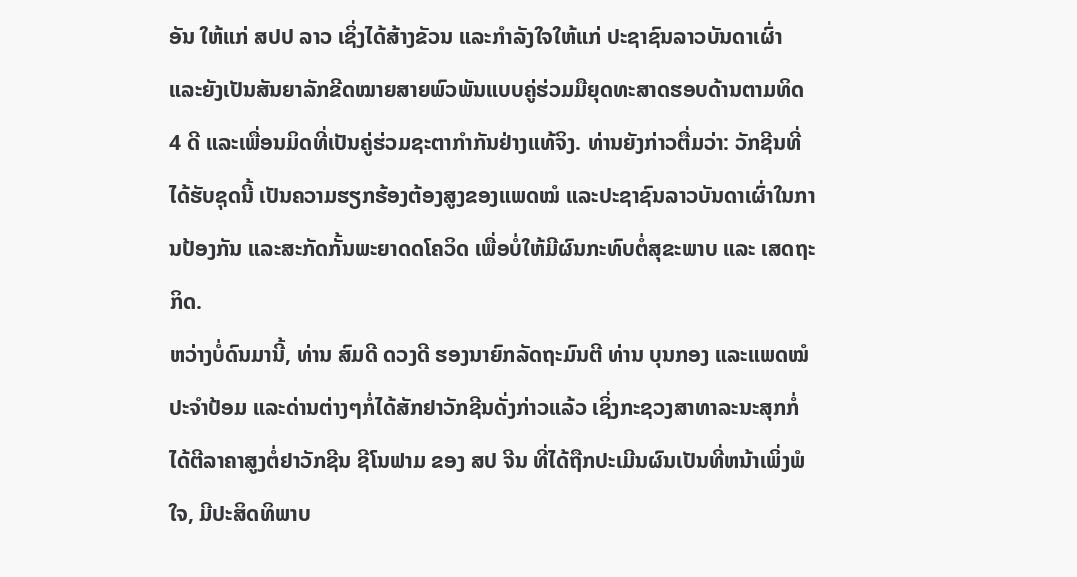ອັນ ໃຫ້ແກ່ ສປປ ລາວ ເຊິ່ງໄດ້ສ້າງຂັວນ ແລະກໍາລັງໃຈໃຫ້ແກ່ ປະຊາຊົນລາວບັນດາເຜົ່າ ແລະຍັງເປັນສັນຍາລັກຂີດໝາຍສາຍພົວພັນແບບຄູ່ຮ່ວມມືຍຸດທະສາດຮອບດ້ານຕາມທິດ 4 ດີ ແລະເພື່ອນມິດທີ່ເປັນຄູ່ຮ່ວມຊະຕາກໍາກັນຢ່າງແທ້ຈິງ. ທ່ານຍັງກ່າວຕື່ມວ່າ: ວັກຊີນທີ່ໄດ້ຮັບຊຸດນີ້ ເປັນຄວາມຮຽກຮ້ອງຕ້ອງສູງຂອງແພດໝໍ ແລະປະຊາຊົນລາວບັນດາເຜົ່າໃນການປ້ອງກັນ ແລະສະກັດກັ້ນພະຍາດດໂຄວິດ ເພື່ອບໍ່ໃຫ້ມີຜົນກະທົບຕໍ່ສຸຂະພາບ ແລະ ເສດຖະກິດ.
ຫວ່າງບໍ່ດົນມານີ້, ທ່ານ ສົມດີ ດວງດີ ຮອງນາຍົກລັດຖະມົນຕີ ທ່ານ ບຸນກອງ ແລະແພດໝໍປະຈໍາປ້ອມ ແລະດ່ານຕ່າງໆກໍ່ໄດ້ສັກຢາວັກຊີນດັ່ງກ່າວແລ້ວ ເຊິ່ງກະຊວງສາທາລະນະສຸກກໍ່ໄດ້ຕີລາຄາສູງຕໍ່ຢາວັກຊີນ ຊີໂນຟາມ ຂອງ ສປ ຈີນ ທີ່ໄດ້ຖືກປະເມີນຜົນເປັນທີ່ຫນ້າເພິ່ງພໍໃຈ, ມີປະສິດທິພາບ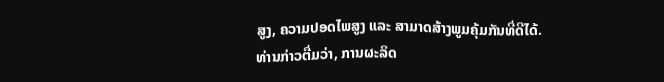ສູງ, ຄວາມປອດໄພສູງ ແລະ ສາມາດສ້າງພູມຄຸ້ມກັນທີ່ດີໄດ້.
ທ່ານກ່າວຕື່ມວ່າ, ການຜະລິດ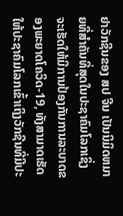ຢາວັກຊີນຂອງ ສປ ຈີນ ເປັນນິມິດຫມາຍທີ່ສໍາຄັນທີ່ສຸດໃນປະຊາຄົມໂລກເຊິ່ງ ຈະເຮັດໃຫ້ມີການປ້ອງກັນການລະບາດຂອງພະຍາດໂຄວິດ-19, ທັງສາມາດເຮັດໃຫ້ປະຊາຄົມໂລກເຂົ້າເຖິງວັກຊີນທີ່ມີປະ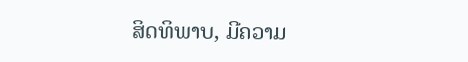ສິດທິພາບ, ມີຄວາມ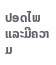ປອດໄພ ແລະມີຄວາມ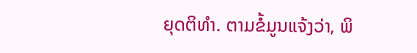ຍຸດຕິທໍາ. ຕາມຂໍ້ມູນແຈ້ງວ່າ, ພິ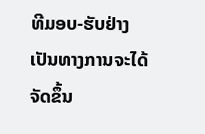ທີມອບ-ຮັບຢ່າງເປັນທາງການຈະໄດ້ຈັດຂຶ້ນ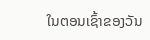ໃນຕອນເຊົ້າຂອງວັນ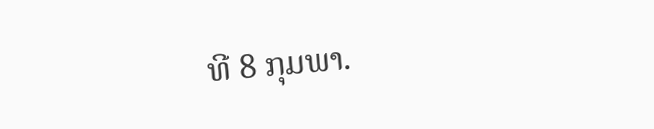ທີ 8 ກຸມພາ.